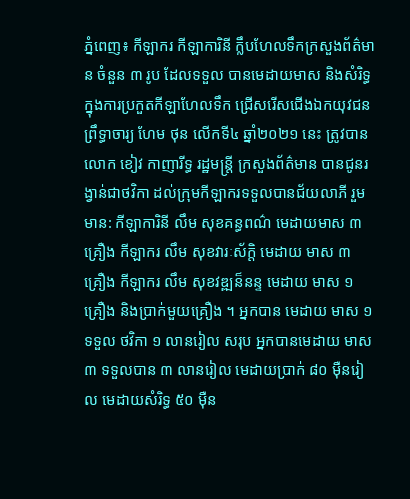ភ្នំពេញ៖ កីឡាករ កីឡាការិនី ក្លឹបហែលទឹកក្រសួងព័ត៌មាន ចំនួន ៣ រូប ដែលទទួល បានមេដាយមាស និងសំរិទ្ធ ក្នុងការប្រកួតកីឡាហែលទឹក ជ្រើសរើសជើងឯកយុវជន ព្រឹទ្ធាចារ្យ ហែម ថុន លើកទី៤ ឆ្នាំ២០២១ នេះ ត្រូវបាន លោក ខៀវ កាញារីទ្ធ រដ្ឋមន្រ្តី ក្រសួងព័ត៌មាន បានជូនរង្វាន់ជាថវិកា ដល់ក្រុមកីឡាករទទួលបានជ័យលាភី រួមមាន: កីឡាការិនី លឹម សុខគន្ធពណ៌ មេដាយមាស ៣ គ្រឿង កីឡាករ លឹម សុខវារៈស័ក្តិ មេដាយ មាស ៣ គ្រឿង កីឡាករ លឹម សុខវឌ្ឍន៏នន្ទ មេដាយ មាស ១ គ្រឿង និងប្រាក់មួយគ្រឿង ។ អ្នកបាន មេដាយ មាស ១ ទទួល ថវិកា ១ លានរៀល សរុប អ្នកបានមេដាយ មាស ៣ ទទួលបាន ៣ លានរៀល មេដាយប្រាក់ ៨០ មុឺនរៀល មេដាយសំរិទ្ធ ៥០ មុឺន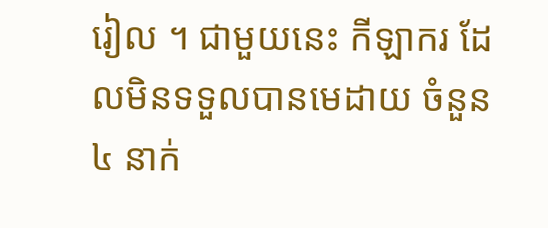រៀល ។ ជាមួយនេះ កីឡាករ ដែលមិនទទួលបានមេដាយ ចំនួន ៤ នាក់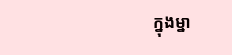ក្នុងម្នា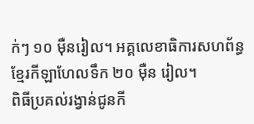ក់ៗ ១០ មុឺនរៀល។ អគ្គលេខាធិការសហព័ន្ធខ្មែរកីឡាហែលទឹក ២០ មុឺន រៀល។
ពិធីប្រគល់រង្វាន់ជូនកី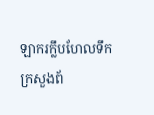ឡាករក្លឹបហែលទឹកក្រសួងព័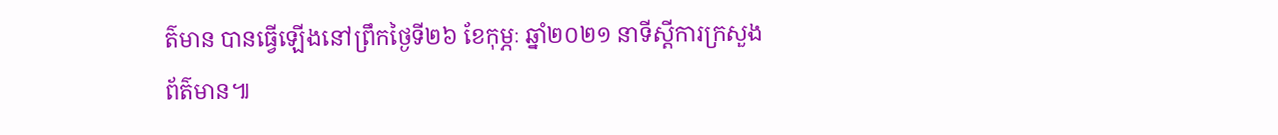ត៌មាន បានធ្វើឡើងនៅព្រឹកថ្ងៃទី២៦ ខែកុម្ភៈ ឆ្នាំ២០២១ នាទីស្តីការក្រសួងព័ត៌មាន៕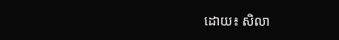ដោយ៖ សិលា